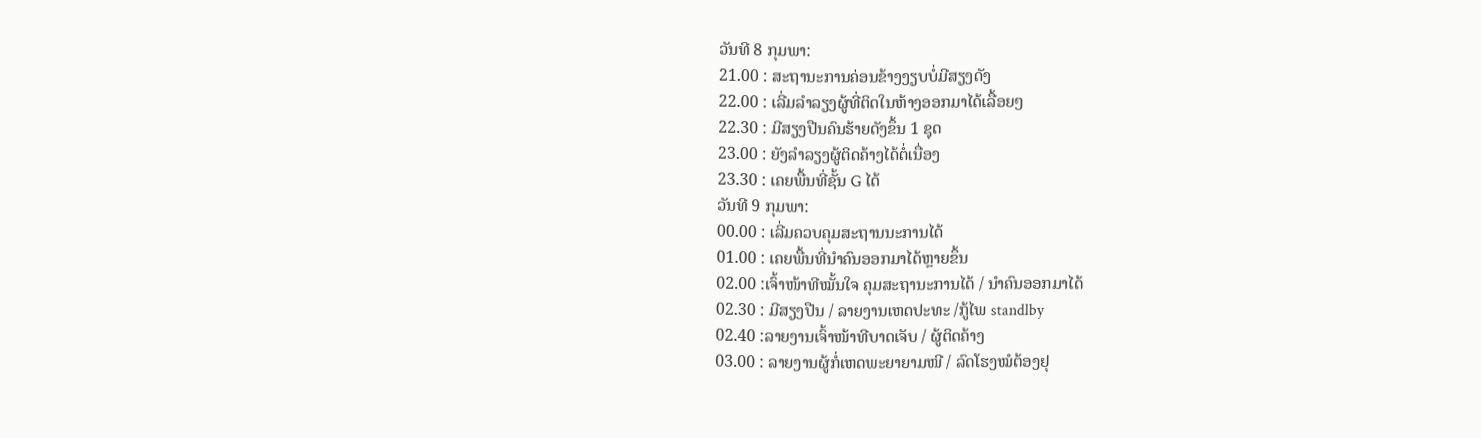ວັນທີ 8 ກຸມພາ:
21.00 : ສະຖານະການຄ່ອນຂ້າງງຽບບໍ່ມີສຽງດັງ
22.00 : ເລີ່ມລຳລຽງຜູ້ທີ່ຕິດໃນຫ້າງອອກມາໄດ້ເລື້ອຍໆ
22.30 : ມີສຽງປືນຄົນຮ້າຍດັງຂຶ້ນ 1 ຊຸດ
23.00 : ຍັງລຳລຽງຜູ້ຕິດຄ້າງໄດ້ຕໍ່ເນື່ອງ
23.30 : ເຄຍພື້ນທີ່ຊັ້ນ G ໄດ້
ວັນທີ 9 ກຸມພາ:
00.00 : ເລີ່ມຄວບຄຸມສະຖານນະການໄດ້
01.00 : ເຄຍພື້ນທີ່ນຳຄົນອອກມາໄດ້ຫຼາຍຂຶ້ນ
02.00 :ເຈົ້າໜ້າທີໝັ້ນໃຈ ຄຸມສະຖານະການໄດ້ / ນຳຄົນອອກມາໄດ້
02.30 : ມີສຽງປືນ / ລາຍງານເຫດປະທະ /ກູ້ໄພ standlby
02.40 :ລາຍງານເຈົ້າໜ້າທີບາດເຈັບ / ຜູ້ຕິດຄ້າງ
03.00 : ລາຍງານຜູ້ກໍ່ເຫດພະຍາຍາມໜີ / ລົດໂຮງໝໍຕ້ອງຢຸ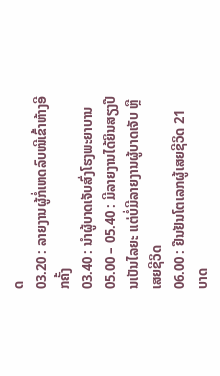ດ
03.20 : ລາຍງານຜູ້ກໍ່ເຫດລົບໜີເຂົ້າຫ້າງອີກຄັ້ງ
03.40 : ນຳຜູ້ບາດເຈັບສົ່ງໂຮງພະຍາບານ
05.00 – 05.40 : ມີລາຍງານໄດ້ຍິນສຽງປືນເປັນໄລຍະ ແຕ່ບໍ່ມີລາຍງານຜູ້ບາດເຈັບ ຫຼືເສຍຊີວິດ
06.00 : ຢືນຢັນໂຕເລກຜູ້ເສຍຊີວິດ 21 ບາດ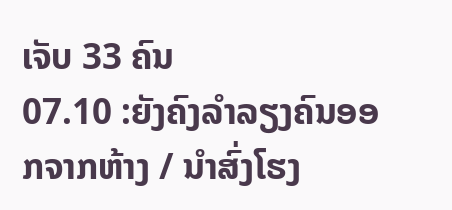ເຈັບ 33 ຄົນ
07.10 :ຍັງຄົງລຳລຽງຄົນອອກຈາກຫ້າງ / ນຳສົ່ງໂຮງ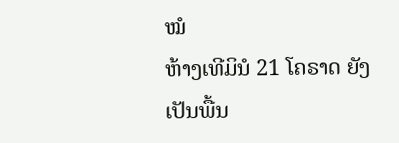ໝໍ
ຫ້າງເທີມິນໍ 21 ໂຄຣາດ ຍັງເປັນພື້ນ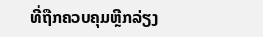ທີ່ຖືກຄວບຄຸມຫຼີກລ່ຽງ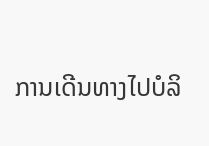ການເດີນທາງໄປບໍລິ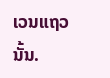ເວນແຖວນັ້ນ.